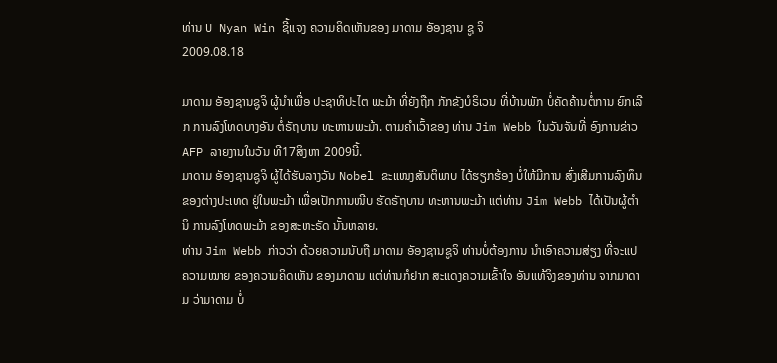ທ່ານ U Nyan Win ຊີ້ແຈງ ຄວາມຄິດເຫັນຂອງ ມາດາມ ອັອງຊານ ຊູ ຈິ
2009.08.18

ມາດາມ ອັອງຊານຊູຈິ ຜູ້ນຳເພື່ອ ປະຊາທິປະໄຕ ພະມ້າ ທີ່ຍັງຖືກ ກັກຂັງບໍຣິເວນ ທີ່ບ້ານພັກ ບໍ່ຄັດຄ້ານຕໍ່ການ ຍົກເລີກ ການລົງໂທດບາງອັນ ຕໍ່ຣັຖບານ ທະຫານພະມ້າ. ຕາມຄຳເວົ້າຂອງ ທ່ານ Jim Webb ໃນວັນຈັນທີ່ ອົງການຂ່າວ AFP ລາຍງານໃນວັນ ທີ17ສິງຫາ 2009ນີ້.
ມາດາມ ອັອງຊານຊູຈິ ຜູ້ໄດ້ຮັບລາງວັນ Nobel ຂະແໜງສັນຕິພາບ ໄດ້ຮຽກຮ້ອງ ບໍ່ໃຫ້ມີການ ສົ່ງເສີມການລົງທຶນ ຂອງຕ່າງປະເທດ ຢູ່ໃນພະມ້າ ເພື່ອເປັກການໜີບ ຮັດຣັຖບານ ທະຫານພະມ້າ ແຕ່ທ່ານ Jim Webb ໄດ້ເປັນຜູ້ຕຳນິ ການລົງໂທດພະມ້າ ຂອງສະຫະຣັດ ນັ້ນຫລາຍ.
ທ່ານ Jim Webb ກ່າວວ່າ ດ້ວຍຄວາມນັບຖື ມາດາມ ອັອງຊານຊູຈິ ທ່ານບໍ່ຕ້ອງການ ນຳເອົາຄວາມສ່ຽງ ທີ່ຈະແປຄວາມໝາຍ ຂອງຄວາມຄິດເຫັນ ຂອງມາດາມ ແຕ່ທ່ານກໍຢາກ ສະແດງຄວາມເຂົ້າໃຈ ອັນແທ້ຈິງຂອງທ່ານ ຈາກມາດາມ ວ່າມາດາມ ບໍ່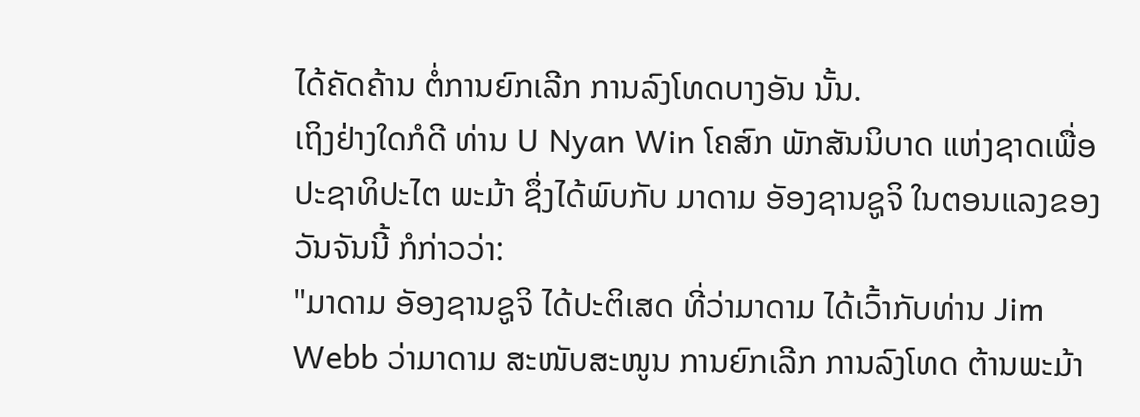ໄດ້ຄັດຄ້ານ ຕໍ່ການຍົກເລີກ ການລົງໂທດບາງອັນ ນັ້ນ.
ເຖິງຢ່າງໃດກໍດີ ທ່ານ U Nyan Win ໂຄສົກ ພັກສັນນິບາດ ແຫ່ງຊາດເພື່ອ ປະຊາທິປະໄຕ ພະມ້າ ຊຶ່ງໄດ້ພົບກັບ ມາດາມ ອັອງຊານຊູຈິ ໃນຕອນແລງຂອງ ວັນຈັນນີ້ ກໍກ່າວວ່າ:
"ມາດາມ ອັອງຊານຊູຈິ ໄດ້ປະຕິເສດ ທີ່ວ່າມາດາມ ໄດ້ເວົ້າກັບທ່ານ Jim Webb ວ່າມາດາມ ສະໜັບສະໜູນ ການຍົກເລີກ ການລົງໂທດ ຕ້ານພະມ້າ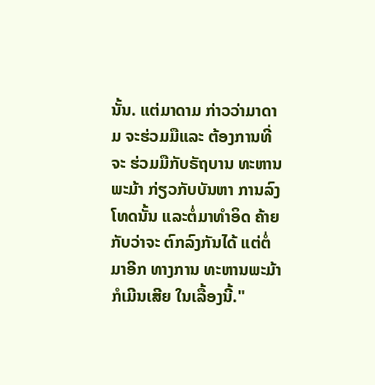ນັ້ນ. ແຕ່ມາດາມ ກ່າວວ່າມາດາມ ຈະຮ່ວມມືແລະ ຕ້ອງການທີ່ຈະ ຮ່ວມມືກັບຣັຖບານ ທະຫານພະມ້າ ກ່ຽວກັບບັນຫາ ການລົງໂທດນັ້ນ ແລະຕໍ່ມາທຳອິດ ຄ້າຍກັບວ່າຈະ ຕົກລົງກັນໄດ້ ແຕ່ຕໍ່ມາອີກ ທາງການ ທະຫານພະມ້າ ກໍເມີນເສີຍ ໃນເລື້ອງນີ້."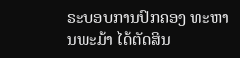ຣະບອບການປົກຄອງ ທະຫານພະມ້າ ໄດ້ຕັດສິນ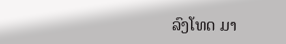ລົງໂທດ ມາ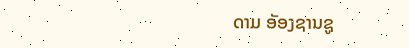ດາມ ອັອງຊານຊູ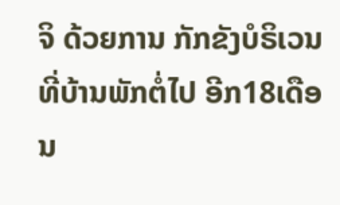ຈິ ດ້ວຍການ ກັກຂັງບໍຣິເວນ ທີ່ບ້ານພັກຕໍ່ໄປ ອີກ18ເດືອນ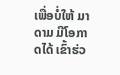ເພື່ອບໍ່ໃຫ້ ມາດາມ ມີໂອກາດໄດ້ ເຂົ້າຮ່ວ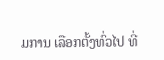ມການ ເລືອກຕັ້ງທົ່ວໄປ ທີ່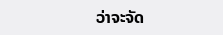ວ່າຈະຈັດ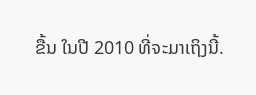ຂື້ນ ໃນປີ 2010 ທີ່ຈະມາເຖິງນີ້.